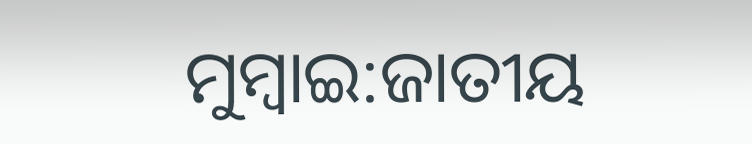ମୁମ୍ବାଇ:ଜାତୀୟ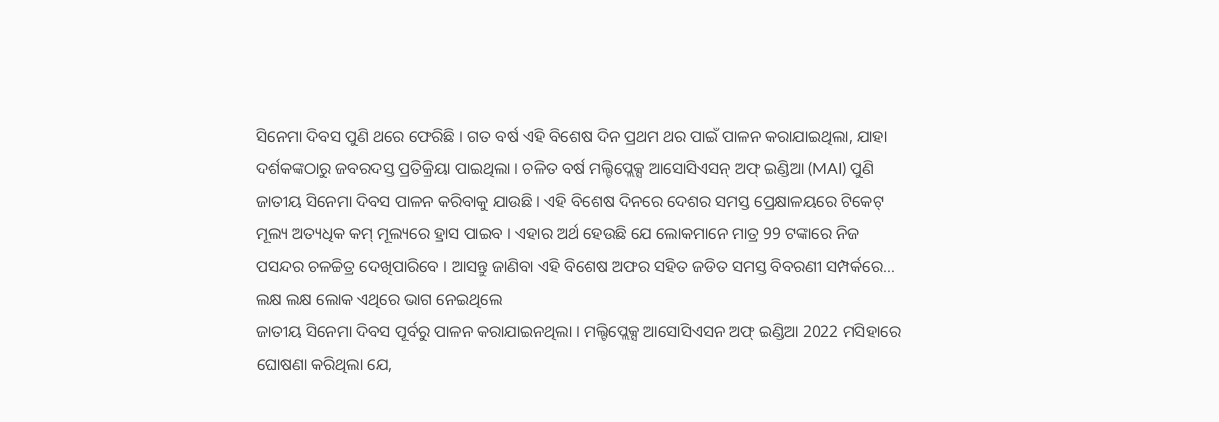ସିନେମା ଦିବସ ପୁଣି ଥରେ ଫେରିଛି । ଗତ ବର୍ଷ ଏହି ବିଶେଷ ଦିନ ପ୍ରଥମ ଥର ପାଇଁ ପାଳନ କରାଯାଇଥିଲା, ଯାହା ଦର୍ଶକଙ୍କଠାରୁ ଜବରଦସ୍ତ ପ୍ରତିକ୍ରିୟା ପାଇଥିଲା । ଚଳିତ ବର୍ଷ ମଲ୍ଟିପ୍ଲେକ୍ସ ଆସୋସିଏସନ୍ ଅଫ୍ ଇଣ୍ଡିଆ (MAI) ପୁଣି ଜାତୀୟ ସିନେମା ଦିବସ ପାଳନ କରିବାକୁ ଯାଉଛି । ଏହି ବିଶେଷ ଦିନରେ ଦେଶର ସମସ୍ତ ପ୍ରେକ୍ଷାଳୟରେ ଟିକେଟ୍ ମୂଲ୍ୟ ଅତ୍ୟଧିକ କମ୍ ମୂଲ୍ୟରେ ହ୍ରାସ ପାଇବ । ଏହାର ଅର୍ଥ ହେଉଛି ଯେ ଲୋକମାନେ ମାତ୍ର 99 ଟଙ୍କାରେ ନିଜ ପସନ୍ଦର ଚଳଚ୍ଚିତ୍ର ଦେଖିପାରିବେ । ଆସନ୍ତୁ ଜାଣିବା ଏହି ବିଶେଷ ଅଫର ସହିତ ଜଡିତ ସମସ୍ତ ବିବରଣୀ ସମ୍ପର୍କରେ…
ଲକ୍ଷ ଲକ୍ଷ ଲୋକ ଏଥିରେ ଭାଗ ନେଇଥିଲେ
ଜାତୀୟ ସିନେମା ଦିବସ ପୂର୍ବରୁ ପାଳନ କରାଯାଇନଥିଲା । ମଲ୍ଟିପ୍ଲେକ୍ସ ଆସୋସିଏସନ ଅଫ୍ ଇଣ୍ଡିଆ 2022 ମସିହାରେ ଘୋଷଣା କରିଥିଲା ଯେ,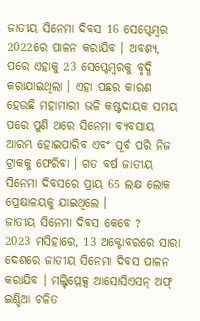ଜାତୀୟ ସିନେମା ଦିବସ 16 ସେପ୍ଟେମ୍ବର 2022ରେ ପାଳନ କରାଯିବ । ଅବଶ୍ୟ, ପରେ ଏହାକୁ 23 ସେପ୍ଟେମ୍ବରକୁ ବୃଦ୍ଧି କରାଯାଇଥିଲା । ଏହା ପଛର କାରଣ ହେଉଛି ମହାମାରୀ ଭଳି କଷ୍ଟଦାୟକ ସମୟ ପରେ ପୁଣି ଥରେ ସିନେମା ବ୍ୟବସାୟ ଆରମ୍ଭ ହୋଇପାରିବ ଏବଂ ପୂର୍ବ ପରି ନିଜ ଟ୍ରାକକୁ ଫେରିବା । ଗତ ବର୍ଷ ଜାତୀୟ ସିନେମା ଦିବସରେ ପ୍ରାୟ 65 ଲକ୍ଷ ଲୋକ ପ୍ରେକ୍ଷାଳୟକୁ ଯାଇଥିଲେ ।
ଜାତୀୟ ସିନେମା ଦିବସ କେବେ ?
2023 ମସିହାରେ, 13 ଅକ୍ଟୋବରରେ ସାରା ଦେଶରେ ଜାତୀୟ ସିନେମା ଦିବସ ପାଳନ କରାଯିବ । ମଲ୍ଟିପ୍ଲେକ୍ସ ଆସୋସିଏସନ୍ ଅଫ୍ ଇଣ୍ଡିଆ ଚଳିତ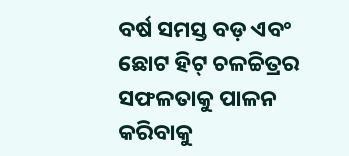ବର୍ଷ ସମସ୍ତ ବଡ଼ ଏବଂ ଛୋଟ ହିଟ୍ ଚଳଚ୍ଚିତ୍ରର ସଫଳତାକୁ ପାଳନ କରିବାକୁ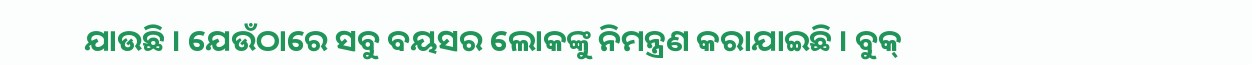ଯାଉଛି । ଯେଉଁଠାରେ ସବୁ ବୟସର ଲୋକଙ୍କୁ ନିମନ୍ତ୍ରଣ କରାଯାଇଛି । ବୁକ୍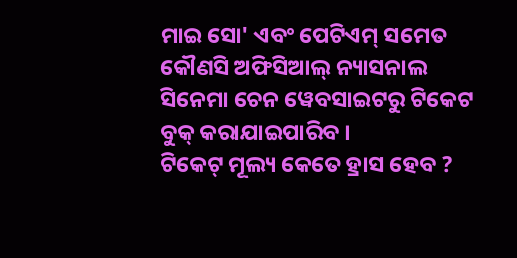ମାଇ ସୋ' ଏବଂ ପେଟିଏମ୍ ସମେତ କୌଣସି ଅଫିସିଆଲ୍ ନ୍ୟାସନାଲ ସିନେମା ଚେନ ୱେବସାଇଟରୁ ଟିକେଟ ବୁକ୍ କରାଯାଇପାରିବ ।
ଟିକେଟ୍ ମୂଲ୍ୟ କେତେ ହ୍ରାସ ହେବ ?